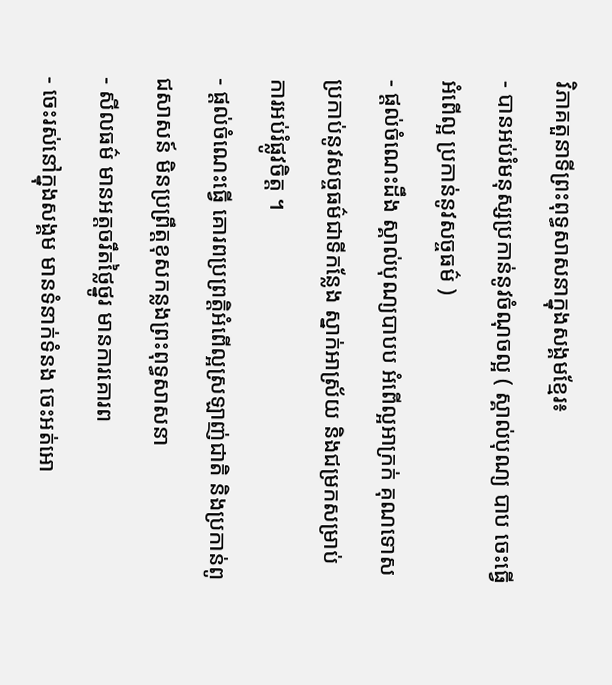វិភាគតួនាទីព្រះពុទ្ធសាសនាក្នុងសង្គមខ្មែរ៖
- បានអប់រំមនុស្សប្រកាន់នូវចំណុចល្អ ( ស្គាល់បុណ្យ បាប ចេះធ្វើអំពើល្អ ប្រកាន់នូវសច្ចធម៌ )
- ផ្តល់ចំណេះដឹង ស្គាល់បុណ្យបាបប អំពើល្អអាក្រក់ គុណទោស ប្រកាប់នូវសច្ចធម៌ជាទីកន្លែង ស្នាក់អាស្រ័យ និងជម្រកសម្រាប់ការអប់រំផ្លូវចិត្ត ។
- ផ្តល់ចំណេះធ្វើ គោរពប្រព្រត្តិអំពើល្អស្រឡាញ់ជាតិ និងប្រកាន់ពូជសាសន៍ មិនប្រព្រឹត្តខុសកន្លងព្រះពុទ្ធសាសនា
- សីលធម៌ មានអត្តចរឹតថ្លៃថ្នូរ មានការគោរព
- ចេះរស់នៅក្នុងសង្គម មានទំនាក់ទំនង ចេះអត់អោ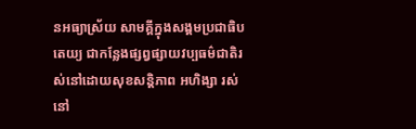នអធ្យាស្រ័យ សាមគ្គីក្នុងសង្គមប្រជាធិបតេយ្យ ជាកន្លែងផ្សព្វផ្សាយវប្បធម៌ជាតិរស់នៅដោយសុខសន្តិភាព អហិង្សា រស់នៅ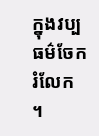ក្នុងវប្បធម៌ចែករំលែក ។